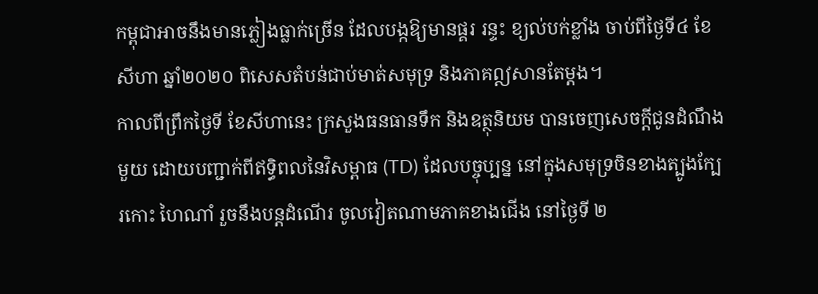កម្ពុជាអាចនឹងមានភ្លៀងធ្លាក់ច្រើន ដែលបង្កឱ្យមានផ្គរ រន្ទះ ខ្យល់បក់ខ្លាំង ចាប់ពីថ្ងៃទី៤ ខែសីហា ឆ្នាំ២០២០ ពិសេសតំបន់ជាប់មាត់សមុទ្រ និងភាគឦសានតែម្តង។
កាលពីព្រឹកថ្ងៃទី ខែសីហានេះ ក្រសួងធនធានទឹក និងឧត្ថុនិយម បានចេញសេចក្តីជូនដំណឹងមួយ ដោយបញ្ជាក់ពីឥទ្ធិពលនៃវិសម្ពាធ (TD) ដែលបច្ចុប្បន្ន នៅក្នុងសមុទ្រចិនខាងត្បូងក្បែរកោះ ហៃណាំ រួចនឹងបន្តដំណើរ ចូលវៀតណាមភាគខាងជើង នៅថ្ងៃទី ២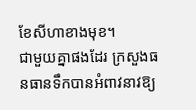ខែសីហាខាងមុខ។
ជាមួយគ្នាផងដែរ ក្រសួងធនធានទឹកបានអំពាវនាវឱ្យ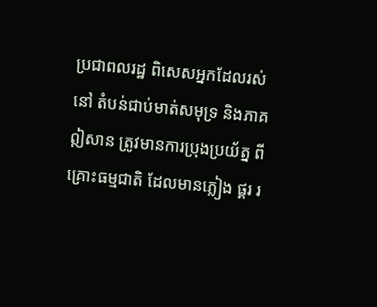ប្រជាពលរដ្ឋ ពិសេសអ្នកដែលរស់នៅ តំបន់ជាប់មាត់សមុទ្រ និងភាគឦសាន ត្រូវមានការប្រុងប្រយ័ត្ន ពីគ្រោះធម្មជាតិ ដែលមានភ្លៀង ផ្គរ រ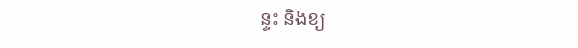ន្ទះ និងខ្យ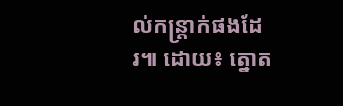ល់កន្ត្រាក់ផងដែរ៕ ដោយ៖ ត្នោត